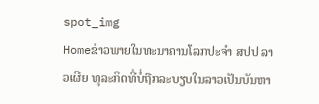spot_img
Homeຂ່າວພາຍໃນທະນາຄານໂລກປະຈຳ ສປປ ລາວເຜີຍ ທຸລະກິດທີ່ບໍ່ຖືກລະບຽບໃນລາວເປັນບັນຫາ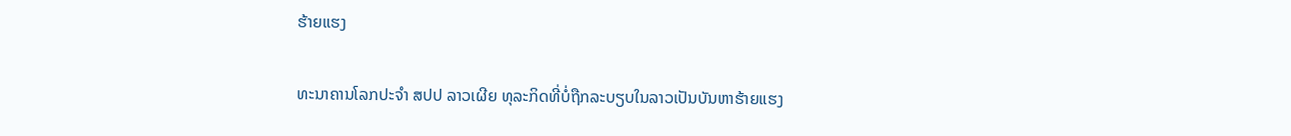ຮ້າຍແຮງ

ທະນາຄານໂລກປະຈຳ ສປປ ລາວເຜີຍ ທຸລະກິດທີ່ບໍ່ຖືກລະບຽບໃນລາວເປັນບັນຫາຮ້າຍແຮງ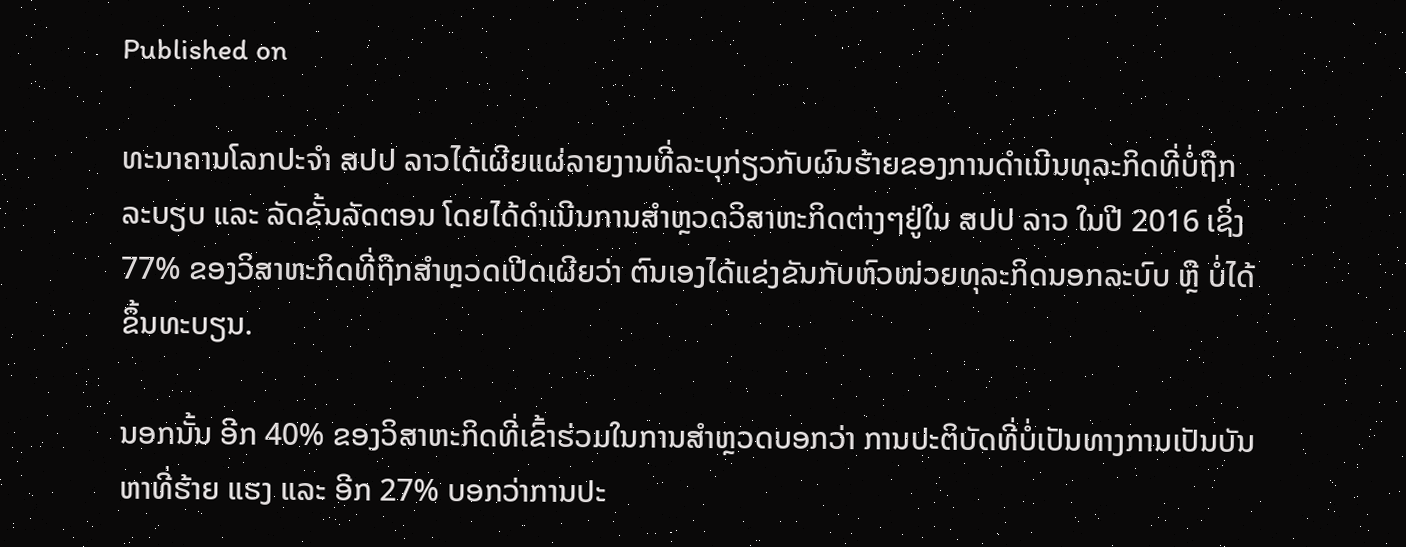Published on

ທະນາຄານໂລກປະຈຳ ສປປ ລາວໄດ້ເຜີຍແຜ່ລາຍງານທີ່ລະບຸກ່ຽວກັບຜົນຮ້າຍຂອງການດຳເນີນທຸລະກິດທີ່ບໍ່ຖືກລະບຽບ ແລະ ລັດຂັ້ນລັດຕອນ ໂດຍໄດ້ດຳເນີນການສຳຫຼວດວິສາຫະກິດຕ່າງໆຢູ່ໃນ ສປປ ລາວ ໃນປີ 2016 ເຊິ່ງ 77% ຂອງວິສາຫະກິດທີ່ຖືກສຳຫຼວດເປີດເຜີຍວ່າ ຕົນເອງໄດ້ແຂ່ງຂັນກັບຫົວໜ່ວຍທຸລະກິດນອກລະບົບ ຫຼື ບໍ່ໄດ້ຂຶ້ນທະບຽນ.

ນອກນັ້ນ ອີກ 40% ຂອງວິສາຫະກິດທີ່ເຂົ້າຮ່ວມໃນການສຳຫຼວດບອກວ່າ ການປະຕິບັດທີ່ບໍ່ເປັນທາງການເປັນບັນຫາທີ່ຮ້າຍ ແຮງ ແລະ ອີກ 27% ບອກວ່າການປະ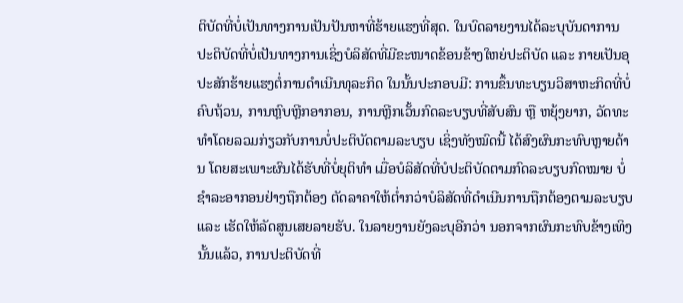ຕິບັດທີ່ບໍ່ເປັນທາງການເປັນປັນຫາທີ່ຮ້າຍແຮງທີ່ສຸດ. ໃນບົດລາຍງານໄດ້ລະບຸບັນດາການປະຕິບັດທີ່ບໍ່ເປັນທາງການເຊິ່ງບໍລິສັດທີ່ມີຂະໜາດຂ້ອນຂ້າງໃຫຍ່ປະຕິບັດ ແລະ ກາຍເປັນອຸປະສັກຮ້າຍແຮງຕໍ່ການດຳເນີນທຸລະກິດ ໃນນັ້ນປະກອບມີ: ການຂຶ້ນທະບຽນວິສາຫະກິດທີ່ບໍ່ຄົບຖ້ວນ, ການຫຼົບຫຼີກອາກອນ, ການຫຼີກເວັ້ນກົດລະບຽບທີ່ສັບສົນ ຫຼື ຫຍຸ້ງຍາກ, ວັດທະທຳໂດຍລວມກ່ຽວກັບການບໍ່ປະຕິບັດຕາມລະບຽບ ເຊິ່ງທັງໝົດນີ້ ໄດ້ສົງຜົນກະທົບຫຼາຍດ້ານ ໂດຍສະເພາະຜົນໄດ້ຮັບທີ່ບໍ່ຍຸຕິທຳ ເມື່ອບໍລິສັດທີ່ບໍປະຕິບັດຕາມກົດລະບຽບກົດໝາຍ ບໍ່ຊຳລະອາກອນຢ່າງຖືກຕ້ອງ ຕັດລາຄາໃຫ້ຕໍ່າກວ່າບໍລິສັດທີ່ດຳເນີນການຖືກຕ້ອງຕາມລະບຽບ ແລະ ເຮັດໃຫ້ລັດສູນເສຍລາຍຮັບ. ໃນລາຍງານຍັງລະບຸອີກວ່າ ນອກຈາກຜົນກະທົບຂ້າງເທິງນັ້ນແລ້ວ, ການປະຕິບັດທີ່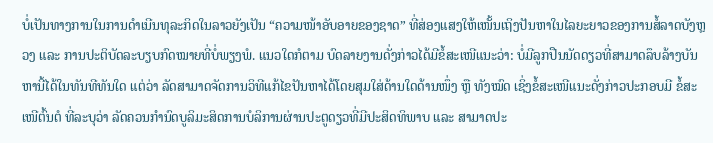ບໍ່ເປັນທາງການໃນການດຳເນີນທຸລະກິດໃນລາວຍັງເປັນ “ຄວາມໜ້າອັບອາຍຂອງຊາດ” ທີ່ສ່ອງແສງໃຫ້ເໜັ້ນເຖິງປັນຫາໃນໄລຍະຍາວຂອງການສໍ້ລາດບັງຫຼວງ ແລະ ການປະຕິບັດລະບຽບກົດໝາຍທີ່ບໍ່ພຽງພໍ. ແນວໃດກໍຕາມ ບົດລາຍງານດັ່ງກ່າວໄດ້ມີຂໍ້ສະເໜີແນະວ່າ: ບໍ່ມີລູກປືນນັດດຽວທີ່ສາມາດລຶບລ້າງບັນຫານີ້ໄດ້ໃນທັນທີທັນໃດ ແຕ່ວ່າ ລັດສາມາດຈັດການວິທີແກ້ໄຂປັນຫາໄດ້ໂດຍສຸມໃສ່ດ້ານໃດດ້ານໜຶ່ງ ຫຼື ທັງໝົດ ເຊິ່ງຂໍ້ສະເໜີແນະດັ່ງກ່າວປະກອບມີ ຂໍ້ສະເໜີຕົ້ນຕໍ ທີ່ລະບຸວ່າ ລັດຄວນກຳນົດບູລິມະສິດການບໍລິການຜ່ານປະຕູດຽວທີ່ມີປະສິດທິພາບ ແລະ ສາມາດປະ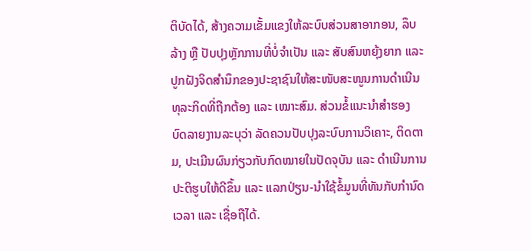ຕິບັດໄດ້, ສ້າງຄວາມເຂັ້ມແຂງໃຫ້ລະບົບສ່ວນສາອາກອນ, ລຶບລ້າງ ຫຼື ປັບປຸງຫຼັກການທີ່ບໍ່ຈຳເປັນ ແລະ ສັບສົນຫຍຸ້ງຍາກ ແລະ ປູກຝັງຈິດສຳນຶກຂອງປະຊາຊົນໃຫ້ສະໜັບສະໜູນການດຳເນີນທຸລະກິດທີ່ຖືກຕ້ອງ ແລະ ເໝາະສົມ. ສ່ວນຂໍ້ແນະນຳສຳຮອງ ບົດລາຍງານລະບຸວ່າ ລັດຄວນປັບປຸງລະບົບການວິເຄາະ, ຕິດຕາມ, ປະເມີນຜົນກ່ຽວກັບກົດໝາຍໃນປັດຈຸບັນ ແລະ ດຳເນີນການປະຕິຮູບໃຫ້ດີຂຶ້ນ ແລະ ແລກປ່ຽນ-ນໍາໃຊ້ຂໍ້ມູນທີ່ທັນກັບກຳນົດເວລາ ແລະ ເຊື່ອຖືໄດ້.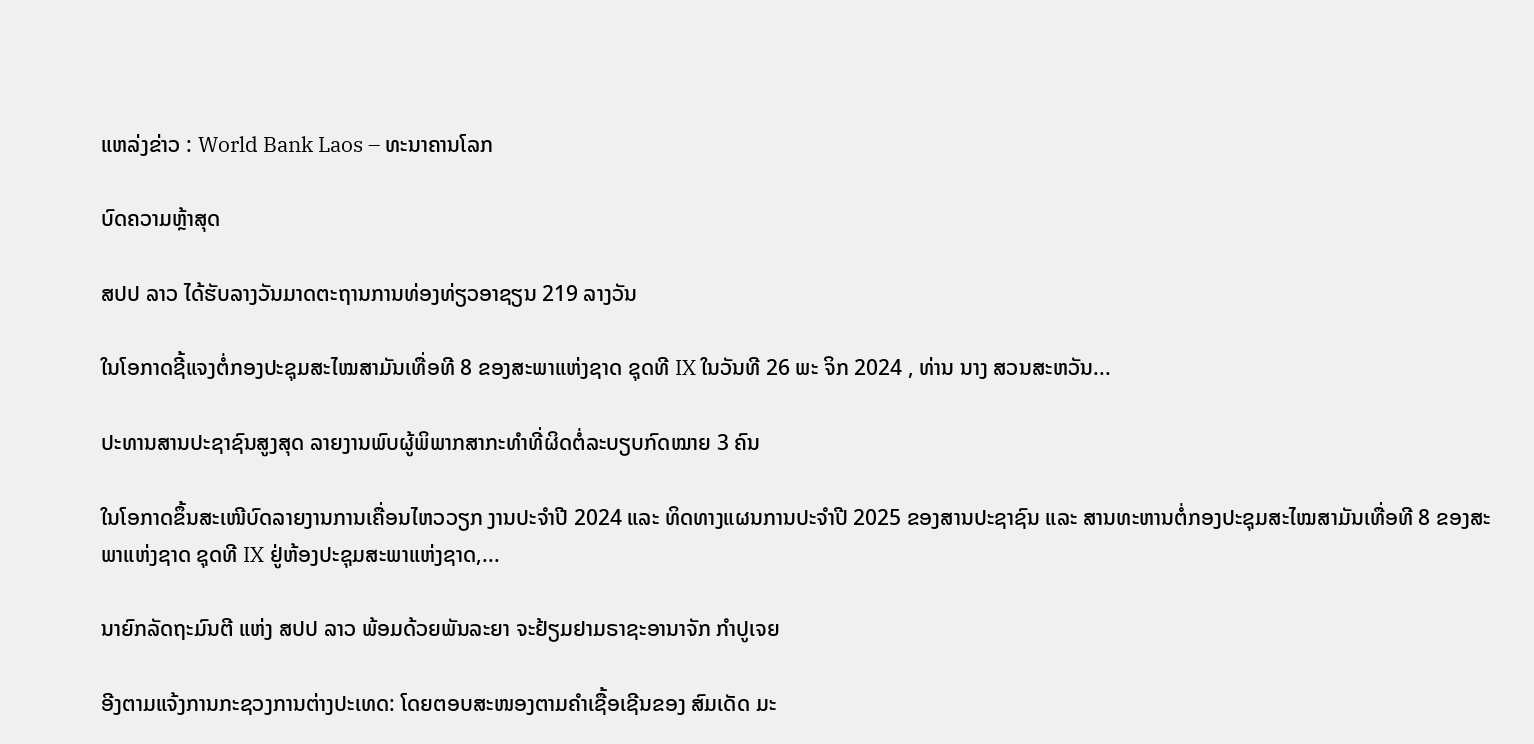ແຫລ່ງຂ່າວ : World Bank Laos – ທະນາຄານໂລກ

ບົດຄວາມຫຼ້າສຸດ

ສປປ ລາວ ໄດ້ຮັບລາງວັນມາດຕະຖານການທ່ອງທ່ຽວອາຊຽນ 219 ລາງວັນ

ໃນໂອກາດຊີ້ແຈງຕໍ່ກອງປະຊຸມສະໄໝສາມັນເທື່ອທີ 8 ຂອງສະພາແຫ່ງຊາດ ຊຸດທີ IX ໃນວັນທີ 26 ພະ ຈິກ 2024 , ທ່ານ ນາງ ສວນສະຫວັນ...

ປະທານສານປະຊາຊົນສູງສຸດ ລາຍງານພົບຜູ້ພິພາກສາກະທຳທີ່ຜິດຕໍ່ລະບຽບກົດໝາຍ 3 ຄົນ

ໃນໂອກາດຂຶ້ນສະເໜີບົດລາຍງານການເຄື່ອນໄຫວວຽກ ງານປະຈໍາປີ 2024 ແລະ ທິດທາງແຜນການປະຈຳປີ 2025 ຂອງສານປະຊາຊົນ ແລະ ສານທະຫານຕໍ່ກອງປະຊຸມສະໄໝສາມັນເທື່ອທີ 8 ຂອງສະພາແຫ່ງຊາດ ຊຸດທີ IX ຢູ່ຫ້ອງປະຊຸມສະພາແຫ່ງຊາດ,...

ນາຍົກລັດຖະມົນຕີ ແຫ່ງ ສປປ ລາວ ພ້ອມດ້ວຍພັນລະຍາ ຈະຢ້ຽມຢາມຣາຊະອານາຈັກ ກຳປູເຈຍ

ອີງຕາມແຈ້ງການກະຊວງການຕ່າງປະເທດ: ໂດຍຕອບສະໜອງຕາມຄຳເຊື້ອເຊີນຂອງ ສົມເດັດ ມະ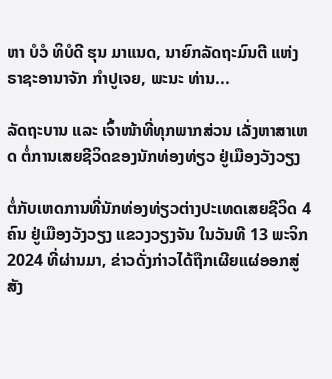ຫາ ບໍວໍ ທິບໍດີ ຮຸນ ມາແນດ, ນາຍົກລັດຖະມົນຕີ ແຫ່ງ ຣາຊະອານາຈັກ ກໍາປູເຈຍ, ພະນະ ທ່ານ...

ລັດຖະບານ ແລະ ເຈົ້າໜ້າທີ່ທຸກພາກສ່ວນ ເລັ່ງຫາສາເຫດ ຕໍ່ການເສຍຊີວິດຂອງນັກທ່ອງທ່ຽວ ຢູ່ເມືອງວັງວຽງ

ຕໍ່ກັບເຫດການທີ່ນັກທ່ອງທ່ຽວຕ່າງປະເທດເສຍຊີວິດ 4 ຄົນ ຢູ່ເມືອງວັງວຽງ ແຂວງວຽງຈັນ ໃນວັນທີ 13 ພະຈິກ 2024 ທີ່ຜ່ານມາ, ຂ່າວດັ່ງກ່າວໄດ້ຖືກເຜີຍແຜ່ອອກສູ່ສັງ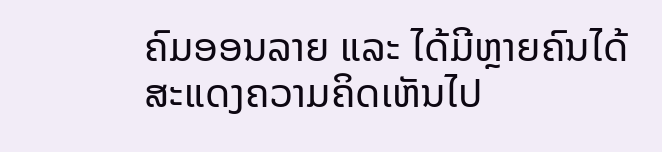ຄົມອອນລາຍ ແລະ ໄດ້ມີຫຼາຍຄົນໄດ້ສະແດງຄວາມຄິດເຫັນໄປ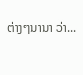ຕ່າງໆນານາ ວ່າ...